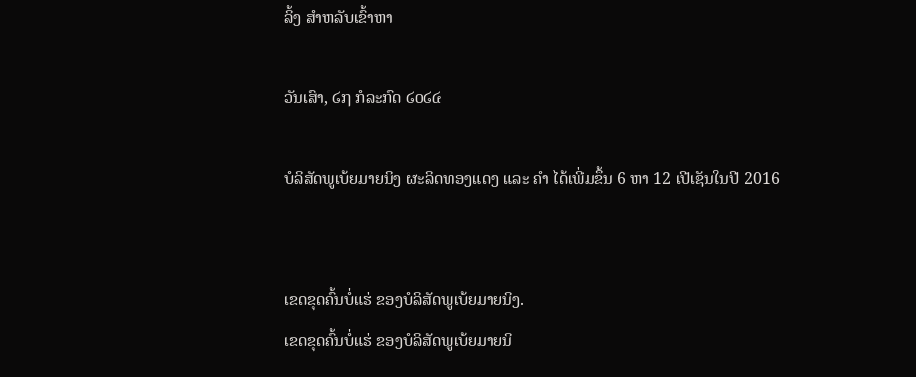ລິ້ງ ສຳຫລັບເຂົ້າຫາ

ວັນເສົາ, ໒໗ ກໍລະກົດ ໒໐໒໔

ບໍລິສັດພູເບ້ຍມາຍນິງ ຜະລິດທອງແດງ ແລະ ຄຳ ໄດ້ເພີ່ມຂຶ້ນ 6 ຫາ 12 ເປີເຊັນໃນປີ 2016


ເຂດຂຸດຄົ້ນບໍ່ແຮ່ ຂອງບໍລິສັດພູເບ້ຍມາຍນິງ.
ເຂດຂຸດຄົ້ນບໍ່ແຮ່ ຂອງບໍລິສັດພູເບ້ຍມາຍນິ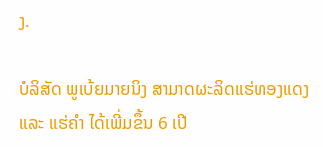ງ.

ບໍລິສັດ ພູເບ້ຍມາຍນິງ ສາມາດຜະລິດແຮ່ທອງແດງ ແລະ ແຮ່ຄຳ ໄດ້ເພີ່ມຂຶ້ນ 6 ເປີ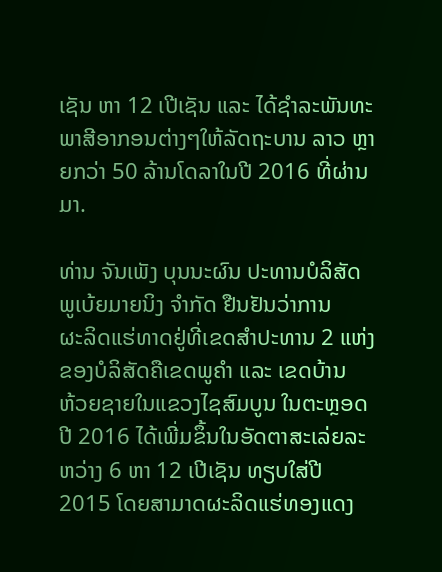ເຊັນ ຫາ 12 ເປີເຊັນ ແລະ ໄດ້ຊຳລະພັນທະພາສີອາກອນຕ່າງໆໃຫ້ລັດຖະບານ ລາວ ຫຼາຍກວ່າ 50 ລ້ານໂດລາໃນປີ 2016 ທີ່ຜ່ານມາ.

ທ່ານ ຈັນເພັງ ບຸນນະຜົນ ປະທານບໍລິສັດ ພູເບ້ຍມາຍນິງ ຈຳກັດ ຢືນຢັນວ່າການ
ຜະລິດແຮ່ທາດຢູ່ທີ່ເຂດສຳປະທານ 2 ແຫ່ງຂອງບໍລິສັດຄືເຂດພູຄຳ ແລະ ເຂດບ້ານ
ຫ້ວຍຊາຍໃນແຂວງໄຊສົມບູນ ໃນຕະຫຼອດປີ 2016 ໄດ້ເພີ່ມຂຶ້ນໃນອັດຕາສະເລ່ຍລະ
ຫວ່າງ 6 ຫາ 12 ເປີເຊັນ ທຽບໃສ່ປີ 2015 ໂດຍສາມາດຜະລິດແຮ່ທອງແດງ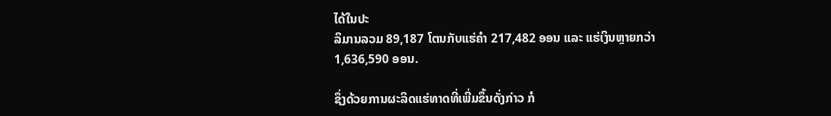ໄດ້ໃນປະ
ລິມານລວມ 89,187 ໂຕນກັບແຮ່ຄຳ 217,482 ອອນ ແລະ ແຮ່ເງິນຫຼາຍກວ່າ
1,636,590 ອອນ.

ຊຶ່ງດ້ວຍການຜະລິດແຮ່ທາດທີ່ເພີ່ມຂຶ້ນດັ່ງກ່າວ ກໍ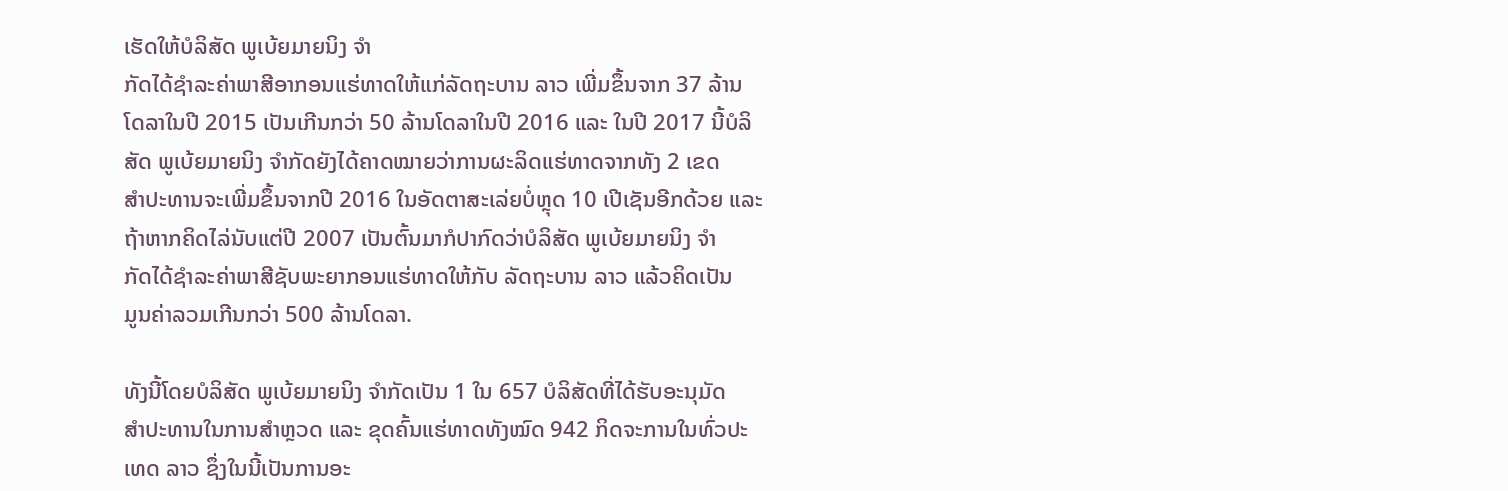ເຮັດໃຫ້ບໍລິສັດ ພູເບ້ຍມາຍນິງ ຈຳ
ກັດໄດ້ຊຳລະຄ່າພາສີອາກອນແຮ່ທາດໃຫ້ແກ່ລັດຖະບານ ລາວ ເພີ່ມຂຶ້ນຈາກ 37 ລ້ານ
ໂດລາໃນປີ 2015 ເປັນເກີນກວ່າ 50 ລ້ານໂດລາໃນປີ 2016 ແລະ ໃນປີ 2017 ນີ້ບໍລິ
ສັດ ພູເບ້ຍມາຍນິງ ຈຳກັດຍັງໄດ້ຄາດໝາຍວ່າການຜະລິດແຮ່ທາດຈາກທັງ 2 ເຂດ
ສຳປະທານຈະເພີ່ມຂຶ້ນຈາກປີ 2016 ໃນອັດຕາສະເລ່ຍບໍ່ຫຼຸດ 10 ເປີເຊັນອີກດ້ວຍ ແລະ ຖ້າຫາກຄິດໄລ່ນັບແຕ່ປີ 2007 ເປັນຕົ້ນມາກໍປາກົດວ່າບໍລິສັດ ພູເບ້ຍມາຍນິງ ຈຳ
ກັດໄດ້ຊຳລະຄ່າພາສີຊັບພະຍາກອນແຮ່ທາດໃຫ້ກັບ ລັດຖະບານ ລາວ ແລ້ວຄິດເປັນ
ມູນຄ່າລວມເກີນກວ່າ 500 ລ້ານໂດລາ.

ທັງນີ້ໂດຍບໍລິສັດ ພູເບ້ຍມາຍນິງ ຈຳກັດເປັນ 1 ໃນ 657 ບໍລິສັດທີ່ໄດ້ຮັບອະນຸມັດ
ສຳປະທານໃນການສຳຫຼວດ ແລະ ຂຸດຄົ້ນແຮ່ທາດທັງໝົດ 942 ກິດຈະການໃນທົ່ວປະ
ເທດ ລາວ ຊຶ່ງໃນນີ້ເປັນການອະ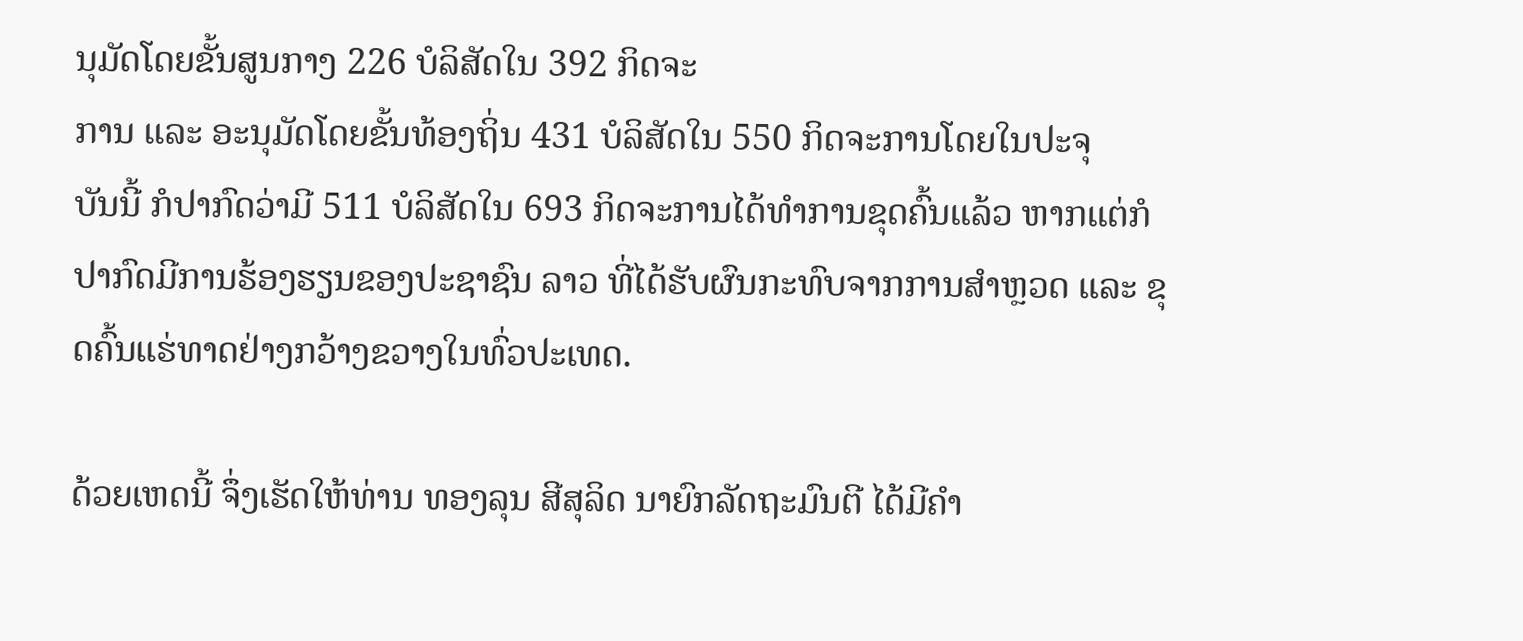ນຸມັດໂດຍຂັ້ນສູນກາງ 226 ບໍລິສັດໃນ 392 ກິດຈະ
ການ ແລະ ອະນຸມັດໂດຍຂັ້ນທ້ອງຖິ່ນ 431 ບໍລິສັດໃນ 550 ກິດຈະການໂດຍໃນປະຈຸ
ບັນນີ້ ກໍປາກົດວ່າມີ 511 ບໍລິສັດໃນ 693 ກິດຈະການໄດ້ທຳການຂຸດຄົ້ນແລ້ວ ຫາກແຕ່ກໍ
ປາກົດມີການຮ້ອງຮຽນຂອງປະຊາຊົນ ລາວ ທີ່ໄດ້ຮັບຜົນກະທົບຈາກການສຳຫຼວດ ແລະ ຂຸດຄົ້ນແຮ່ທາດຢ່າງກວ້າງຂວາງໃນທົ່ວປະເທດ.

ດ້ວຍເຫດນີ້ ຈຶ່ງເຮັດໃຫ້ທ່ານ ທອງລຸນ ສີສຸລິດ ນາຍົກລັດຖະມົນຕີ ໄດ້ມີຄຳ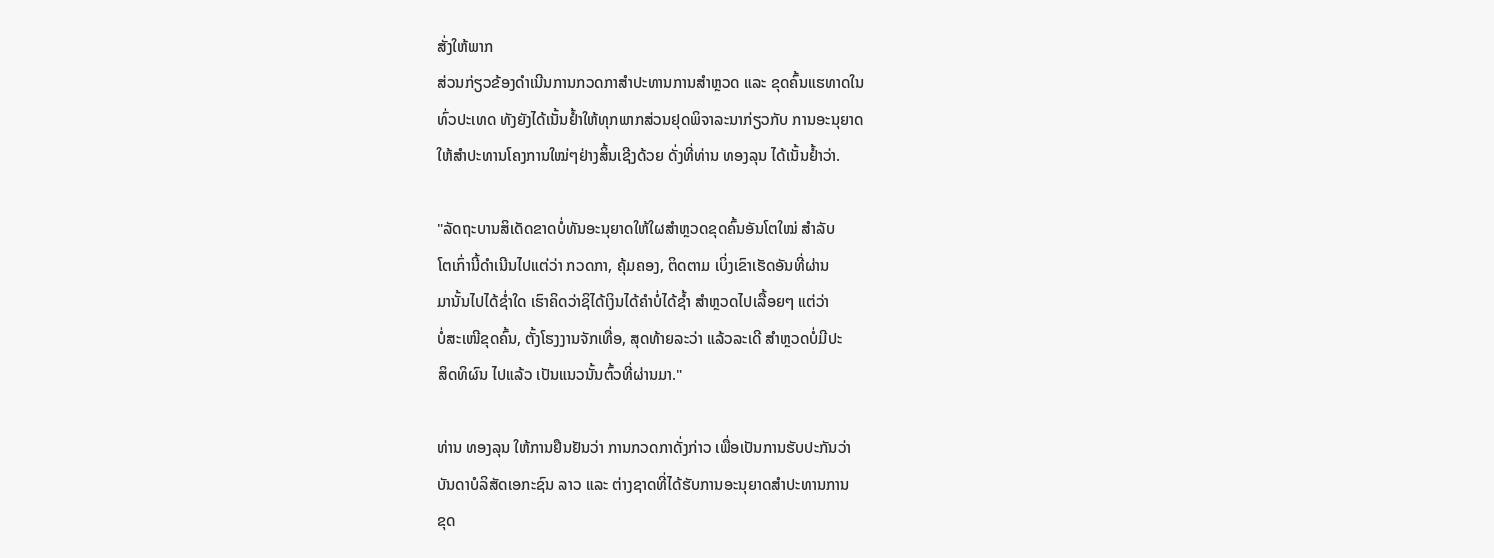ສັ່ງໃຫ້ພາກ
ສ່ວນກ່ຽວຂ້ອງດຳເນີນການກວດກາສຳປະທານການສຳຫຼວດ ແລະ ຂຸດຄົ້ນແຮທາດໃນ
ທົ່ວປະເທດ ທັງຍັງໄດ້ເນັ້ນຢໍ້າໃຫ້ທຸກພາກສ່ວນຢຸດພິຈາລະນາກ່ຽວກັບ ການອະນຸຍາດ
ໃຫ້ສຳປະທານໂຄງການໃໝ່ໆຢ່າງສິ້ນເຊີງດ້ວຍ ດັ່ງທີ່ທ່ານ ທອງລຸນ ໄດ້ເນັ້ນຢໍ້າວ່າ.

"ລັດຖະບານສິເດັດຂາດບໍ່ທັນອະນຸຍາດໃຫ້ໃຜສຳຫຼວດຂຸດຄົ້ນອັນໂຕໃໝ່ ສຳລັບ
ໂຕເກົ່ານີ້ດຳເນີນໄປແຕ່ວ່າ ກວດກາ, ຄຸ້ມຄອງ, ຕິດຕາມ ເບິ່ງເຂົາເຮັດອັນທີ່ຜ່ານ
ມານັ້ນໄປໄດ້ຊ່ຳໃດ ເຮົາຄິດວ່າຊິໄດ້ເງິນໄດ້ຄຳບໍ່ໄດ້ຊໍ້າ ສຳຫຼວດໄປເລື້ອຍໆ ແຕ່ວ່າ
ບໍ່ສະເໜີຂຸດຄົ້ນ, ຕັ້ງໂຮງງານຈັກເທື່ອ, ສຸດທ້າຍລະວ່າ ແລ້ວລະເດີ ສຳຫຼວດບໍ່ມີປະ
ສິດທິຜົນ ໄປແລ້ວ ເປັນແນວນັ້ນຕົ້ວທີ່ຜ່ານມາ."

ທ່ານ ທອງລຸນ ໃຫ້ການຢືນຢັນວ່າ ການກວດກາດັ່ງກ່າວ ເພື່ອເປັນການຮັບປະກັນວ່າ
ບັນດາບໍລິສັດເອກະຊົນ ລາວ ແລະ ຕ່າງຊາດທີ່ໄດ້ຮັບການອະນຸຍາດສຳປະທານການ
ຂຸດ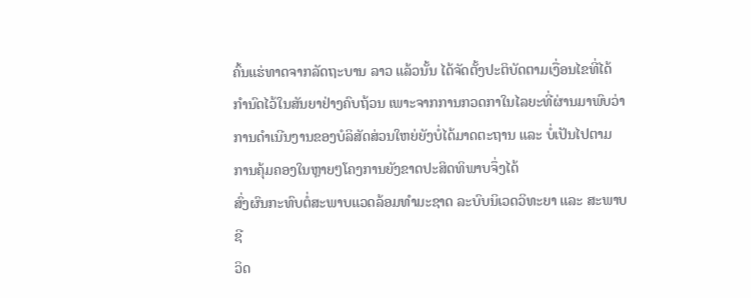ຄົ້ນແຮ່ທາດຈາກລັດຖະບານ ລາວ ແລ້ວນັ້ນ ໄດ້ຈັດຕັ້ງປະຕິບັດຕາມເງື່ອນໄຂທີ່ໄດ້
ກຳນົດໄວ້ໃນສັນຍາຢ່າງຄົບຖ້ວນ ເພາະຈາກການກວດກາໃນໄລຍະທີ່ຜ່ານມາພົບວ່າ ການດຳເນີນງານຂອງບໍລິສັດສ່ວນໃຫຍ່ຍັງບໍ່ໄດ້ມາດຕະຖານ ແລະ ບໍ່ເປັນໄປຕາມ
ການຄຸ້ມຄອງໃນຫຼາຍໆໂຄງການຍັງຂາດປະສິດທິພາບຈຶ່ງໄດ້
ສົ່ງຜົນກະທົບຕໍ່ສະພາບແວດລ້ອມທຳມະຊາດ ລະບົບນິເວດວິທະຍາ ແລະ ສະພາບຊີ
ວິດ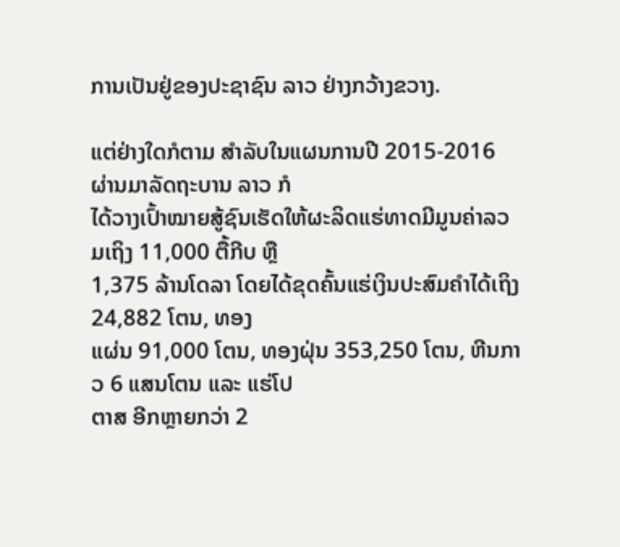ການເປັນຢູ່ຂອງປະຊາຊົນ ລາວ ຢ່າງກວ້າງຂວາງ.

ແຕ່ຢ່າງໃດກໍຕາມ ສຳລັບໃນແຜນການປີ 2015-2016 ຜ່ານມາລັດຖະບານ ລາວ ກໍ
ໄດ້ວາງເປົ້າໝາຍສູ້ຊົນເຮັດໃຫ້ຜະລິດແຮ່ທາດມີມູນຄ່າລວມເຖິງ 11,000 ຕື້ກີບ ຫຼື
1,375 ລ້ານໂດລາ ໂດຍໄດ້ຂຸດຄົ້ນແຮ່ເງິນປະສົມຄຳໄດ້ເຖິງ 24,882 ໂຕນ, ທອງ
ແຜ່ນ 91,000 ໂຕນ, ທອງຝຸ່ນ 353,250 ໂຕນ, ຫີນກາວ 6 ແສນໂຕນ ແລະ ແຮ່ໂປ
ຕາສ ອີກຫຼາຍກວ່າ 2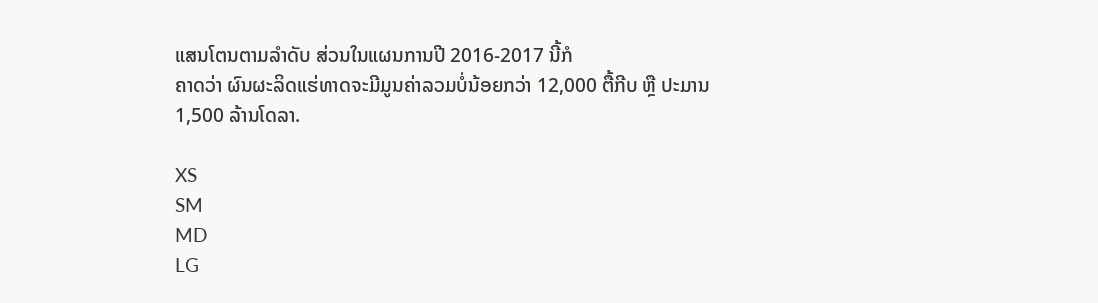ແສນໂຕນຕາມລຳດັບ ສ່ວນໃນແຜນການປີ 2016-2017 ນີ້ກໍ
ຄາດວ່າ ຜົນຜະລິດແຮ່ທາດຈະມີມູນຄ່າລວມບໍ່ນ້ອຍກວ່າ 12,000 ຕື້ກີບ ຫຼື ປະມານ
1,500 ລ້ານໂດລາ.

XS
SM
MD
LG